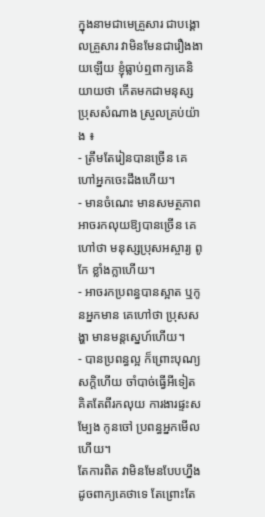ក្នុងនាមជាមេគ្រួសារ ជាបង្គោលគ្រួសារ វាមិនមែនជារឿងងាយឡើយ ខ្ញុំធ្លាប់ឮពាក្យគេនិយាយថា កើតមកជាមនុស្សប្រុសសំណាង ស្រួលគ្រប់យ៉ាង ៖
- ត្រឹមតែរៀនបានច្រើន គេហៅអ្នកចេះដឹងហើយ។
- មានចំណេះ មានសមត្ថភាព អាចរកលុយឱ្យបានច្រើន គេហៅថា មនុស្សប្រុសអស្ចារ្យ ពូកែ ខ្លាំងក្លាហើយ។
- អាចរកប្រពន្ធបានស្អាត ឬកូនអ្នកមាន គេហៅថា ប្រុសសង្ហា មានមន្តស្នេហ៍ហើយ។
- បានប្រពន្ធល្អ ក៏ព្រោះបុណ្យសក្តិហើយ ចាំបាច់ធ្វើអីទៀត គិតតែពីរកលុយ ការងារផ្ទះសម្បែង កូនចៅ ប្រពន្ធអ្នកមើលហើយ។
តែការពិត វាមិនមែនបែបហ្នឹងដូចពាក្យគេថាទេ តែព្រោះតែ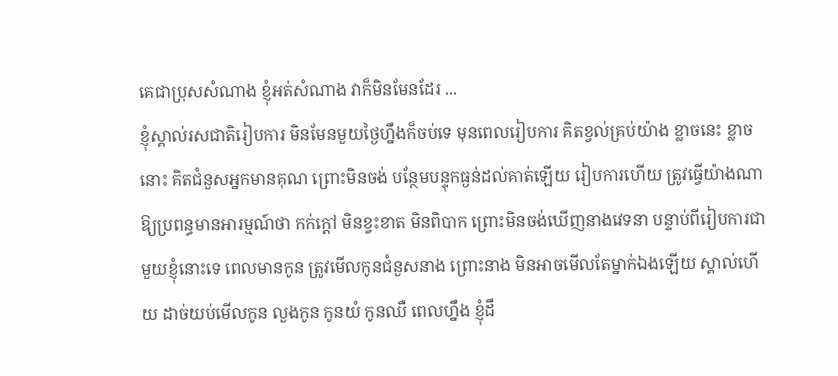គេជាប្រុសសំណាង ខ្ញុំអត់សំណាង វាក៏មិនមែនដែរ ...
ខ្ញុំស្គាល់រសជាតិរៀបការ មិនមែនមួយថ្ងៃហ្នឹងក៏ចប់ទេ មុនពេលរៀបការ គិតខ្វល់គ្រប់យ៉ាង ខ្លាចនេះ ខ្លាចនោះ គិតជំនួសអ្នកមានគុណ ព្រោះមិនចង់ បន្ថែមបន្ទុកធ្ងន់ដល់គាត់ឡើយ រៀបការហើយ ត្រូវធ្វើយ៉ាងណា ឱ្យប្រពន្ធមានអារម្មណ៍ថា កក់ក្ដៅ មិនខ្វះខាត មិនពិបាក ព្រោះមិនចង់ឃើញនាងវេទនា បន្ទាប់ពីរៀបការជាមួយខ្ញុំនោះទេ ពេលមានកូន ត្រូវមើលកូនជំនួសនាង ព្រោះនាង មិនអាចមើលតែម្នាក់ឯងឡើយ ស្គាល់ហើយ ដាច់យប់មើលកូន លួងកូន កូនយំ កូនឈឺ ពេលហ្នឹង ខ្ញុំដឹ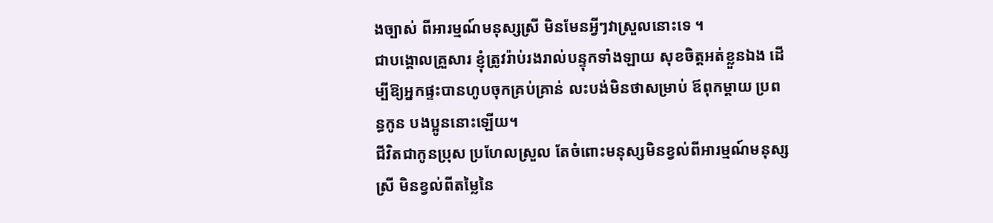ងច្បាស់ ពីអារម្មណ៍មនុស្សស្រី មិនមែនអ្វីៗវាស្រួលនោះទេ ។
ជាបង្គោលគ្រួសារ ខ្ញុំត្រូវរ៉ាប់រងរាល់បន្ទុកទាំងឡាយ សុខចិត្តអត់ខ្លួនឯង ដើម្បីឱ្យអ្នកផ្ទះបានហូបចុកគ្រប់គ្រាន់ លះបង់មិនថាសម្រាប់ ឪពុកម្ដាយ ប្រពន្ធកូន បងប្អូននោះឡើយ។
ជីវិតជាកូនប្រុស ប្រហែលស្រួល តែចំពោះមនុស្សមិនខ្វល់ពីអារម្មណ៍មនុស្សស្រី មិនខ្វល់ពីតម្លៃនៃ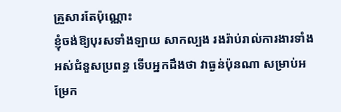គ្រួសារតែប៉ុណ្ណោះ
ខ្ញុំចង់ឱ្យបុរសទាំងឡាយ សាកល្បង រងរ៉ាប់រាល់ការងារទាំងអស់ជំនួសប្រពន្ធ ទើបអ្នកដឹងថា វាធ្ងន់ប៉ុនណា សម្រាប់អម្រែក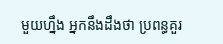មួយហ្នឹង អ្នកនឹងដឹងថា ប្រពន្ធគួរ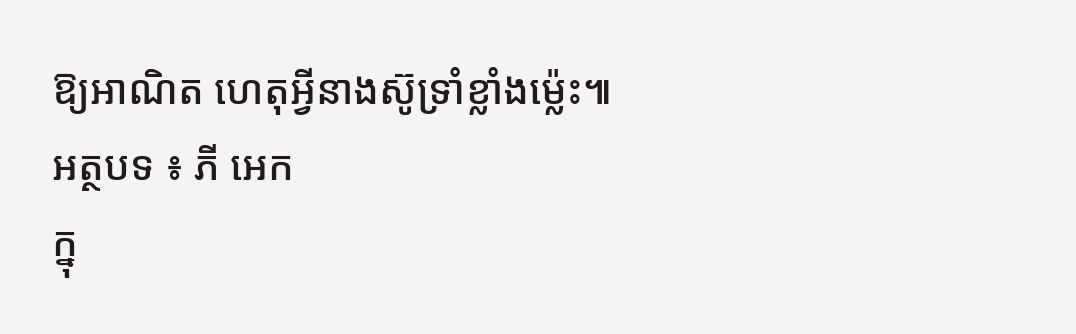ឱ្យអាណិត ហេតុអ្វីនាងស៊ូទ្រាំខ្លាំងម៉្លេះ៕
អត្ថបទ ៖ ភី អេក
ក្នុ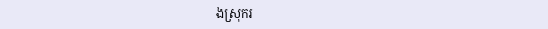ងស្រុករ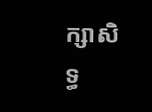ក្សាសិទ្ធ